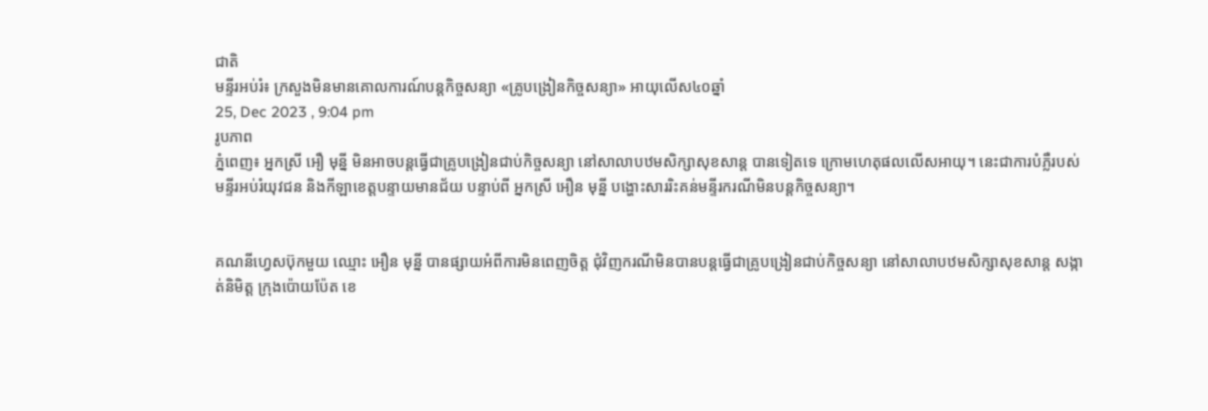ជាតិ
មន្ទីរអប់រំ៖ ក្រសួងមិនមានគោលការណ៍បន្តកិច្ចសន្យា «គ្រូបង្រៀនកិច្ចសន្យា» អាយុលើស៤០ឆ្នាំ
25, Dec 2023 , 9:04 pm
រូបភាព
ភ្នំពេញ៖ អ្នកស្រី អឿ មុន្នី មិនអាចបន្តធ្វើជាគ្រូបង្រៀនជាប់កិច្ចសន្យា នៅសាលាបឋមសិក្សាសុខសាន្ត បានទៀតទេ ក្រោមហេតុផលលើសអាយុ។ នេះជាការបំភ្លឺរបស់ មន្ទីរអប់រំយុវជន និងកីឡាខេត្តបន្ទាយមានជ័យ បន្ទាប់ពី អ្នកស្រី អឿន មុន្នី បង្ហោះសាររិះគន់មន្ទីរករណីមិនបន្តកិច្ចសន្យា។


គណនីហ្វេសប៊ុកមួយ ឈ្មោះ អឿន មុន្នី បានផ្សាយអំពីការមិនពេញចិត្ត ជុំវិញករណីមិនបានបន្តធ្វើជាគ្រូបង្រៀនជាប់កិច្ចសន្យា នៅសាលាបឋមសិក្សាសុខសាន្ត សង្កាត់និមិត្ត ក្រុងប៉ោយប៉ែត ខេ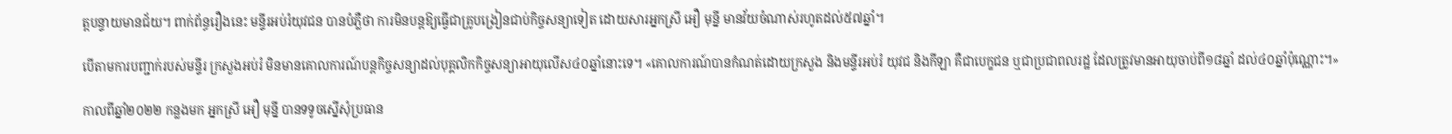ត្តបន្ទាយមានជ័យ។ ពាក់ព័ន្ធរឿងនេះ មន្ទីរអប់រំយុវជន បានបំភ្លឺថា ការមិនបន្តឱ្យធ្វើជាគ្រូបង្រៀនជាប់កិច្ចសន្យាទៀត ដោយសារអ្នកស្រី អឿ មុន្នី មានវ័យចំណាស់រហូតដល់៥៧ឆ្នាំ។

បើតាមការបញ្ជាក់របស់មន្ទីរ ក្រសួងអប់រំ មិនមានគោលការណ៍បន្តកិច្ចសន្យាដល់បុគ្គលិកកិច្ចសន្យាអាយុលើស៤០ឆ្នាំនោះទេ។ «គោលការណ៍បានកំណត់ដោយក្រសួង និងមន្ទីរអប់រំ យុវជ និងកីឡា គឺជាបេក្ខជន ឬជាប្រជាពលរដ្ឋ ដែលត្រូវមានអាយុចាប់ពី១៨ឆ្នាំ ដល់៤០ឆ្នាំប៉ុណ្ណោះ។»

កាលពីឆ្នាំ២០២២ កន្លងមក អ្នកស្រី អឿ មុន្នី បានទទូចស្នើសុំប្រធាន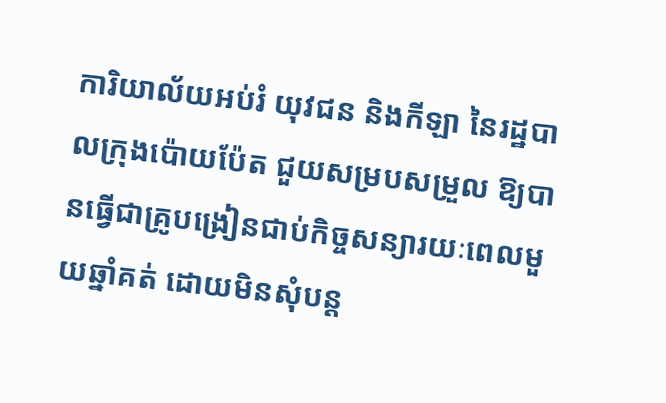ការិយាល័យអប់រំ យុវជន និងកីឡា នៃរដ្ឋបាលក្រុងប៉ោយប៉ែត ជួយសម្របសម្រួល ឱ្យបានធ្វើជាគ្រូបង្រៀនជាប់កិច្ចសន្យារយៈពេលមួយឆ្នាំគត់ ដោយមិនសុំបន្ត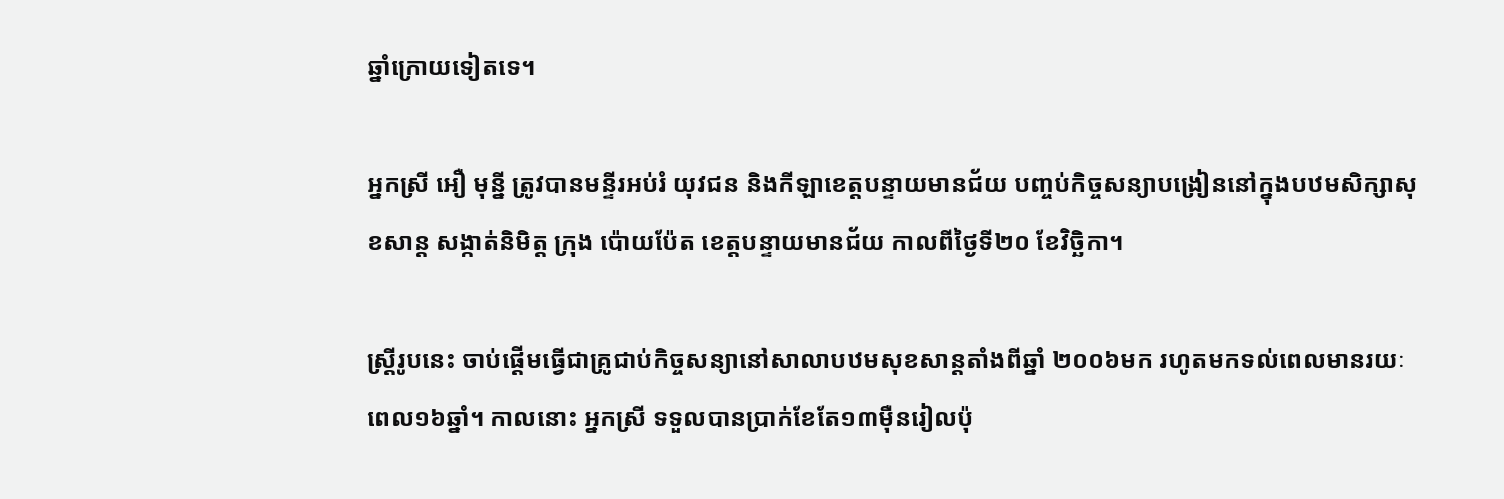ឆ្នាំក្រោយទៀតទេ។

អ្នកស្រី អឿ មុន្នី ត្រូវបានមន្ទីរអប់រំ យុវជន និងកីឡាខេត្តបន្ទាយមានជ័យ បញ្ចប់កិច្ចសន្យាបង្រៀននៅក្នុងបឋមសិក្សាសុខសាន្ត សង្កាត់និមិត្ត ក្រុង ប៉ោយប៉ែត ខេត្តបន្ទាយមានជ័យ កាលពីថ្ងៃទី២០ ខែវិច្ឆិកា។

ស្រ្តីរូបនេះ ចាប់ផ្ដើមធ្វើជាគ្រូជាប់កិច្ចសន្យានៅសាលាបឋមសុខសាន្តតាំងពីឆ្នាំ ២០០៦មក រហូតមកទល់ពេលមានរយៈពេល១៦ឆ្នាំ។ កាលនោះ អ្នកស្រី ទទួលបានប្រាក់ខែតែ១៣ម៉ឺនរៀលប៉ុ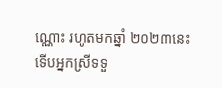ណ្ណោះ រហូតមកឆ្នាំ ២០២៣នេះ ទើបអ្នកស្រីទទួ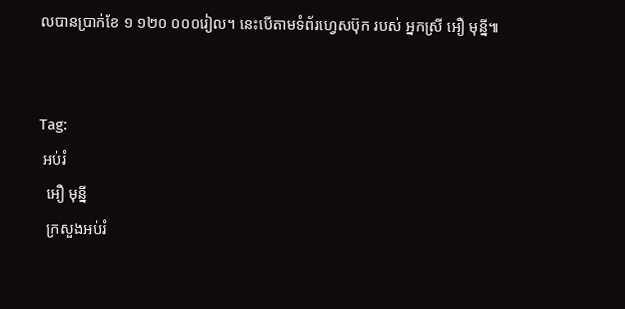លបានប្រាក់ខែ ១ ១២០ ០០០រៀល។ នេះបើតាមទំព័រហ្វេសប៊ុក របស់ អ្នកស្រី អឿ មុន្នី៕


Tag:
 អប់រំ
  អឿ មុន្នី
  ក្រសួងអប់រំ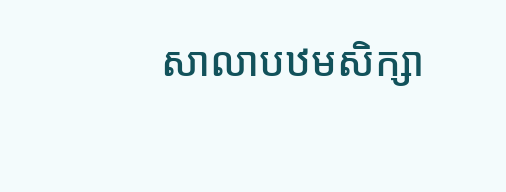សាលាបឋមសិក្សា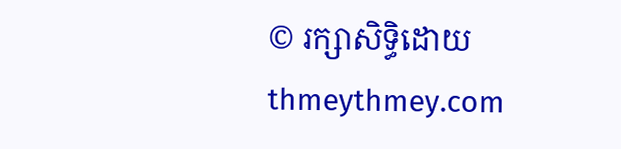© រក្សាសិទ្ធិដោយ thmeythmey.com